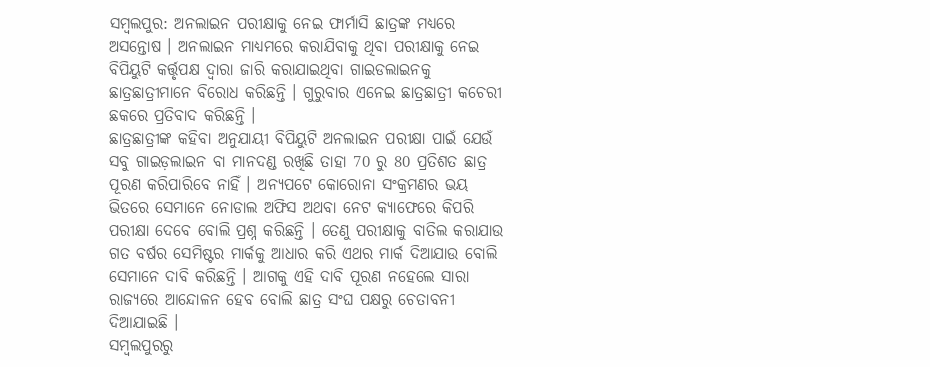ସମ୍ବଲପୁର: ଅନଲାଇନ ପରୀକ୍ଷାକୁ ନେଇ ଫାର୍ମାସି ଛାତ୍ରଙ୍କ ମଧ୍ୟରେ ଅସନ୍ତୋଷ । ଅନଲାଇନ ମାଧ୍ୟମରେ କରାଯିବାକୁ ଥିବା ପରୀକ୍ଷାକୁ ନେଇ ବିପିୟୁଟି କର୍ତ୍ତୃପକ୍ଷ ଦ୍ବାରା ଜାରି କରାଯାଇଥିବା ଗାଇଡଲାଇନକୁ ଛାତ୍ରଛାତ୍ରୀମାନେ ବିରୋଧ କରିଛନ୍ତି । ଗୁରୁବାର ଏନେଇ ଛାତ୍ରଛାତ୍ରୀ କଚେରୀ ଛକରେ ପ୍ରତିବାଦ କରିଛନ୍ତି ।
ଛାତ୍ରଛାତ୍ରୀଙ୍କ କହିବା ଅନୁଯାୟୀ ବିପିୟୁଟି ଅନଲାଇନ ପରୀକ୍ଷା ପାଇଁ ଯେଉଁ ସବୁ ଗାଇଡ଼ଲାଇନ ବା ମାନଦଣ୍ଡ ରଖିଛି ତାହା 70 ରୁ 80 ପ୍ରତିଶତ ଛାତ୍ର ପୂରଣ କରିପାରିବେ ନାହିଁ । ଅନ୍ୟପଟେ କୋରୋନା ସଂକ୍ରମଣର ଭୟ ଭିତରେ ସେମାନେ ନୋଡାଲ ଅଫିସ ଅଥବା ନେଟ କ୍ୟାଫେରେ କିପରି ପରୀକ୍ଷା ଦେବେ ବୋଲି ପ୍ରଶ୍ନ କରିଛନ୍ତି । ତେଣୁ ପରୀକ୍ଷାକୁ ବାତିଲ କରାଯାଉ ଗତ ବର୍ଷର ସେମିଷ୍ଟର ମାର୍କକୁ ଆଧାର କରି ଏଥର ମାର୍କ ଦିଆଯାଉ ବୋଲି ସେମାନେ ଦାବି କରିଛନ୍ତି । ଆଗକୁ ଏହି ଦାବି ପୂରଣ ନହେଲେ ସାରା ରାଜ୍ୟରେ ଆନ୍ଦୋଳନ ହେବ ବୋଲି ଛାତ୍ର ସଂଘ ପକ୍ଷରୁ ଚେତାବନୀ ଦିଆଯାଇଛି ।
ସମ୍ବଲପୁରରୁ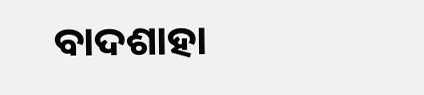ବାଦଶାହା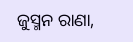ଜୁସ୍ମନ ରାଣା,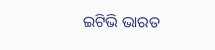ଇଟିଭି ଭାରତ